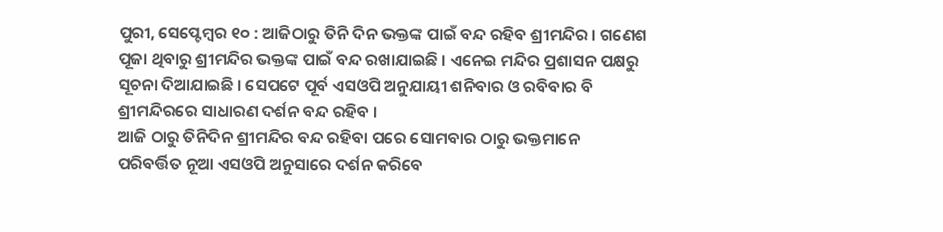ପୁରୀ, ସେପ୍ଟେମ୍ବର ୧୦ : ଆଜିଠାରୁ ତିନି ଦିନ ଭକ୍ତଙ୍କ ପାଇଁ ବନ୍ଦ ରହିବ ଶ୍ରୀମନ୍ଦିର । ଗଣେଶ ପୂଜା ଥିବାରୁ ଶ୍ରୀମନ୍ଦିର ଭକ୍ତଙ୍କ ପାଇଁ ବନ୍ଦ ରଖାଯାଇଛି । ଏନେଇ ମନ୍ଦିର ପ୍ରଶାସନ ପକ୍ଷରୁ ସୂଚନା ଦିଆଯାଇଛି । ସେପଟେ ପୂର୍ବ ଏସଓପି ଅନୁଯାୟୀ ଶନିବାର ଓ ରବିବାର ବି ଶ୍ରୀମନ୍ଦିରରେ ସାଧାରଣ ଦର୍ଶନ ବନ୍ଦ ରହିବ ।
ଆଜି ଠାରୁ ତିନିଦିନ ଶ୍ରୀମନ୍ଦିର ବନ୍ଦ ରହିବା ପରେ ସୋମବାର ଠାରୁ ଭକ୍ତମାନେ ପରିବର୍ତ୍ତିତ ନୂଆ ଏସଓପି ଅନୁସାରେ ଦର୍ଶନ କରିବେ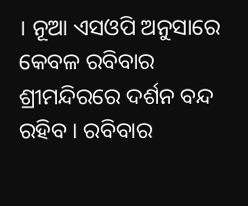। ନୂଆ ଏସଓପି ଅନୁସାରେ କେବଳ ରବିବାର ଶ୍ରୀମନ୍ଦିରରେ ଦର୍ଶନ ବନ୍ଦ ରହିବ । ରବିବାର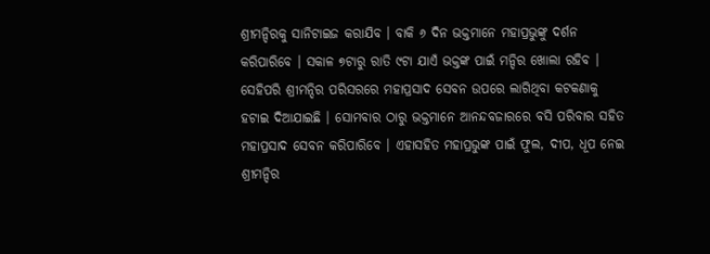ଶ୍ରୀମନ୍ଦିରକୁ ସାନିଟାଇଜ କରାଯିବ । ବାକି ୬ ଦିନ ଭକ୍ତମାନେ ମହାପ୍ରଭୁଙ୍କୁ ଦର୍ଶନ କରିପାରିବେ । ସକାଳ ୭ଟାରୁ ରାତି ୯ଟା ଯାଏଁ ଭକ୍ତଙ୍କ ପାଇଁ ମନ୍ଦିର ଖୋଲା ରହିବ ।
ସେହିପରି ଶ୍ରୀମନ୍ଦିର ପରିସରରେ ମହାପ୍ରସାଦ ସେବନ ଉପରେ ଲାଗିଥିବା କଟକଣାକୁ ହଟାଇ ଦିଆଯାଇଛି । ସୋମବାର ଠାରୁ ଭକ୍ତମାନେ ଆନନ୍ଦବଜାରରେ ବସି ପରିବାର ସହିତ ମହାପ୍ରସାଦ ସେବନ କରିପାରିବେ । ଏହାସହିତ ମହାପ୍ରଭୁଙ୍କ ପାଇଁ ଫୁଲ, ଦୀପ, ଧୂପ ନେଇ ଶ୍ରୀମନ୍ଦିର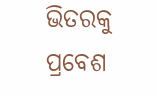ଭିତରକୁ ପ୍ରବେଶ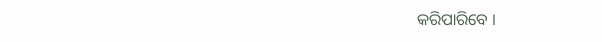କରିପାରିବେ ।